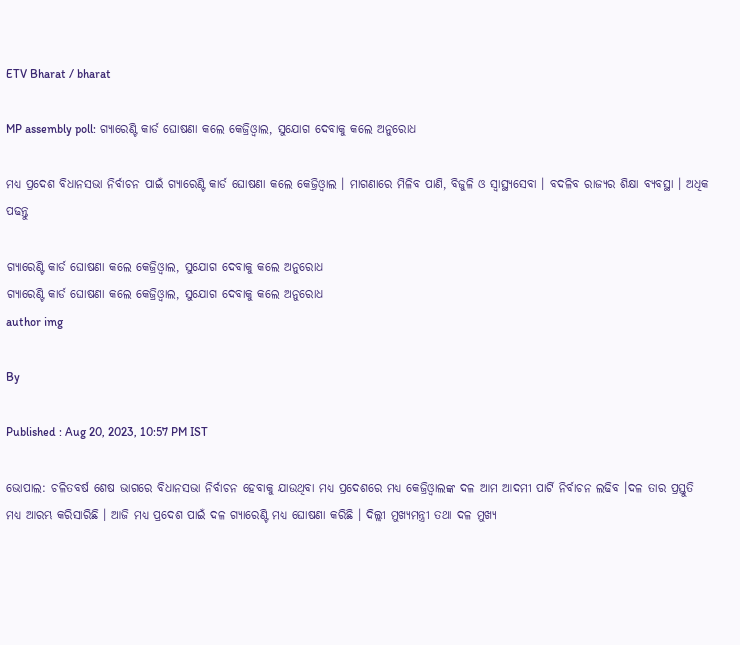ETV Bharat / bharat

MP assembly poll: ଗ୍ୟାରେଣ୍ଟି କାର୍ଡ ଘୋଷଣା କଲେ କେଜ୍ରିଓ୍ବାଲ, ସୁଯୋଗ ଦେବାକୁ କଲେ ଅନୁରୋଧ

ମଧ୍ୟ ପ୍ରଦେଶ ବିଧାନସଭା ନିର୍ବାଚନ ପାଇଁ ଗ୍ୟାରେଣ୍ଟି କାର୍ଡ ଘୋଷଣା କଲେ କେଜ୍ରିଓ୍ବାଲ । ମାଗଣାରେ ମିଳିବ ପାଣି, ବିଜୁଳି ଓ ସ୍ବାସ୍ଥ୍ୟସେବା । ବଦଳିବ ରାଜ୍ୟର ଶିକ୍ଷା ବ୍ୟବସ୍ଥା । ଅଧିକ ପଢନ୍ତୁ

ଗ୍ୟାରେଣ୍ଟି କାର୍ଡ ଘୋଷଣା କଲେ କେଜ୍ରିଓ୍ବାଲ, ସୁଯୋଗ ଦେବାକୁ କଲେ ଅନୁରୋଧ
ଗ୍ୟାରେଣ୍ଟି କାର୍ଡ ଘୋଷଣା କଲେ କେଜ୍ରିଓ୍ବାଲ, ସୁଯୋଗ ଦେବାକୁ କଲେ ଅନୁରୋଧ
author img

By

Published : Aug 20, 2023, 10:57 PM IST

ଭୋପାଲ: ଚଳିତବର୍ଷ ଶେଷ ଭାଗରେ ବିଧାନସଭା ନିର୍ବାଚନ ହେବାକୁ ଯାଉଥିବା ମଧ୍ୟ ପ୍ରଦେଶରେ ମଧ୍ୟ କେଜ୍ରିଓ୍ବାଲଙ୍କ ଦଳ ଆମ ଆଦମୀ ପାର୍ଟି ନିର୍ବାଚନ ଲଢିବ ।ଦଳ ତାର ପ୍ରସ୍ତୁତି ମଧ୍ୟ ଆରମ୍ଭ କରିସାରିଛି । ଆଜି ମଧ୍ୟ ପ୍ରଦେଶ ପାଇଁ ଦଳ ଗ୍ୟାରେଣ୍ଟି ମଧ୍ୟ ଘୋଷଣା କରିଛି । ଦିଲ୍ଲୀ ମୁଖ୍ୟମନ୍ତ୍ରୀ ତଥା ଦଳ ମୁଖ୍ୟ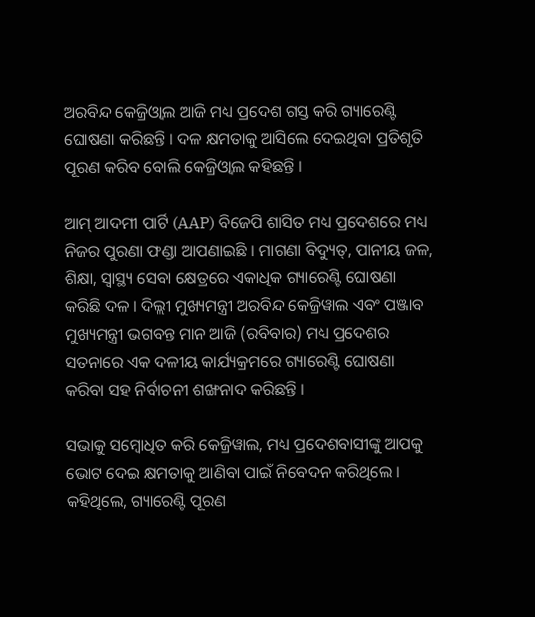ଅରବିନ୍ଦ କେଜ୍ରିଓ୍ବାଲ ଆଜି ମଧ୍ୟ ପ୍ରଦେଶ ଗସ୍ତ କରି ଗ୍ୟାରେଣ୍ଟି ଘୋଷଣା କରିଛନ୍ତି । ଦଳ କ୍ଷମତାକୁ ଆସିଲେ ଦେଇଥିବା ପ୍ରତିଶୃତି ପୂରଣ କରିବ ବୋଲି କେଜ୍ରିଓ୍ବାଲ କହିଛନ୍ତି ।

ଆମ୍ ଆଦମୀ ପାର୍ଟି (AAP) ବିଜେପି ଶାସିତ ମଧ୍ୟ ପ୍ରଦେଶରେ ମଧ୍ୟ ନିଜର ପୁରଣା ଫଣ୍ଡା ଆପଣାଇଛି । ମାଗଣା ବିଦ୍ୟୁତ୍, ପାନୀୟ ଜଳ, ଶିକ୍ଷା, ସ୍ୱାସ୍ଥ୍ୟ ସେବା କ୍ଷେତ୍ରରେ ଏକାଧିକ ଗ୍ୟାରେଣ୍ଟି ଘୋଷଣା କରିଛି ଦଳ । ଦିଲ୍ଲୀ ମୁଖ୍ୟମନ୍ତ୍ରୀ ଅରବିନ୍ଦ କେଜ୍ରିୱାଲ ଏବଂ ପଞ୍ଜାବ ମୁଖ୍ୟମନ୍ତ୍ରୀ ଭଗବନ୍ତ ମାନ ଆଜି (ରବିବାର) ମଧ୍ୟ ପ୍ରଦେଶର ସତନାରେ ଏକ ଦଳୀୟ କାର୍ଯ୍ୟକ୍ରମରେ ଗ୍ୟାରେଣ୍ଟି ଘୋଷଣା କରିବା ସହ ନିର୍ବାଚନୀ ଶଙ୍ଖନାଦ କରିଛନ୍ତି ।

ସଭାକୁ ସମ୍ବୋଧିତ କରି କେଜ୍ରିୱାଲ, ମଧ୍ୟ ପ୍ରଦେଶବାସୀଙ୍କୁ ଆପକୁ ଭୋଟ ଦେଇ କ୍ଷମତାକୁ ଆଣିବା ପାଇଁ ନିବେଦନ କରିଥିଲେ । କହିଥିଲେ, ଗ୍ୟାରେଣ୍ଟି ପୂରଣ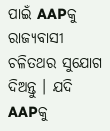ପାଇଁ AAPକୁ ରାଜ୍ୟବାସୀ ଚଳିତଥର ସୁଯୋଗ ଦିଅନ୍ତୁ । ଯଦି AAPକୁ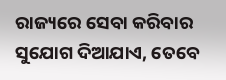ରାଜ୍ୟରେ ସେବା କରିବାର ସୁଯୋଗ ଦିଆଯାଏ, ତେବେ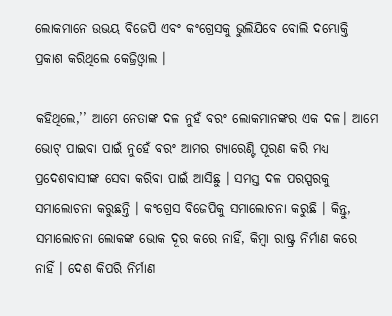ଲୋକମାନେ ଉଭୟ ବିଜେପି ଏବଂ କଂଗ୍ରେସକୁ ଭୁଲିଯିବେ ବୋଲି ଦମ୍ଭୋକ୍ତି ପ୍ରକାଶ କରିଥିଲେ କେଜ୍ରିଓ୍ବାଲ ।

କହିଥିଲେ,’’ ଆମେ ନେତାଙ୍କ ଦଳ ନୁହଁ ବରଂ ଲୋକମାନଙ୍କର ଏକ ଦଳ। ଆମେ ଭୋଟ୍ ପାଇବା ପାଇଁ ନୁହେଁ ବରଂ ଆମର ଗ୍ୟାରେଣ୍ଟି ପୂରଣ କରି ମଧ୍ୟ ପ୍ରଦେଶବାସୀଙ୍କ ସେବା କରିବା ପାଇଁ ଆସିଛୁ । ସମସ୍ତ ଦଳ ପରସ୍ପରକୁ ସମାଲୋଚନା କରୁଛନ୍ତି । କଂଗ୍ରେସ ବିଜେପିକୁ ସମାଲୋଚନା କରୁଛି । କିନ୍ତୁ, ସମାଲୋଚନା ଲୋକଙ୍କ ଭୋକ ଦୂର କରେ ନାହିଁ, କିମ୍ବା ରାଷ୍ଟ୍ର ନିର୍ମାଣ କରେ ନାହିଁ । ଦେଶ କିପରି ନିର୍ମାଣ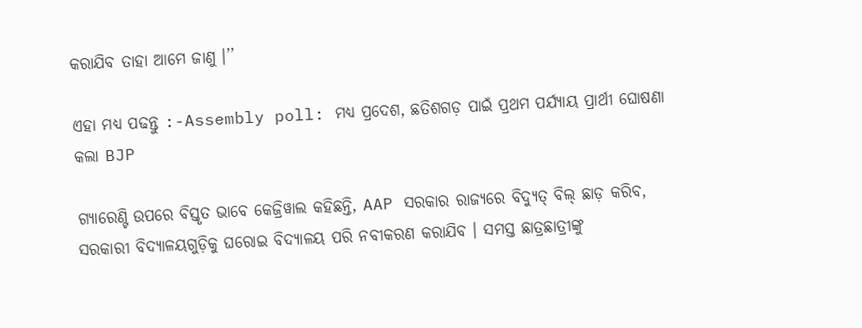କରାଯିବ ତାହା ଆମେ ଜାଣୁ ।’’

ଏହା ମଧ୍ୟ ପଢନ୍ତୁ :-Assembly poll: ମଧ୍ୟ ପ୍ରଦେଶ, ଛତିଶଗଡ଼ ପାଇଁ ପ୍ରଥମ ପର୍ଯ୍ୟାୟ ପ୍ରାର୍ଥୀ ଘୋଷଣା କଲା BJP

ଗ୍ୟାରେଣ୍ଟି ଉପରେ ବିସ୍ତୃତ ଭାବେ କେଜ୍ରିୱାଲ କହିଛନ୍ତି, AAP ସରକାର ରାଜ୍ୟରେ ବିଦ୍ୟୁତ୍ ବିଲ୍ ଛାଡ଼ କରିବ, ସରକାରୀ ବିଦ୍ୟାଳୟଗୁଡ଼ିକୁ ଘରୋଇ ବିଦ୍ୟାଳୟ ପରି ନବୀକରଣ କରାଯିବ । ସମସ୍ତ ଛାତ୍ରଛାତ୍ରୀଙ୍କୁ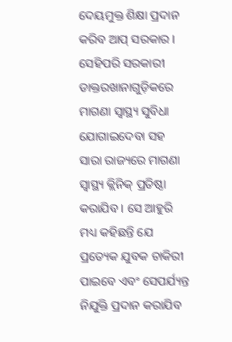ଦେୟମୁକ୍ତ ଶିକ୍ଷା ପ୍ରଦାନ କରିବ ଆପ୍‌ ସରକାର । ସେହିପରି ସରକାରୀ ଡାକ୍ତରଖାନାଗୁଡ଼ିକରେ ମାଗଣା ସ୍ୱାସ୍ଥ୍ୟ ସୁବିଧା ଯୋଗାଇଦେବା ସହ ସାରା ରାଜ୍ୟରେ ମାଗଣା ସ୍ୱାସ୍ଥ୍ୟ କ୍ଲିନିକ୍ ପ୍ରତିଷ୍ଠା କରାଯିବ । ସେ ଆହୁରି ମଧ୍ୟ କହିଛନ୍ତି ଯେ ପ୍ରତ୍ୟେକ ଯୁବକ ଚାକିରୀ ପାଇବେ ଏବଂ ସେପର୍ଯ୍ୟନ୍ତ ନିଯୁକ୍ତି ପ୍ରଦାନ କରାଯିବ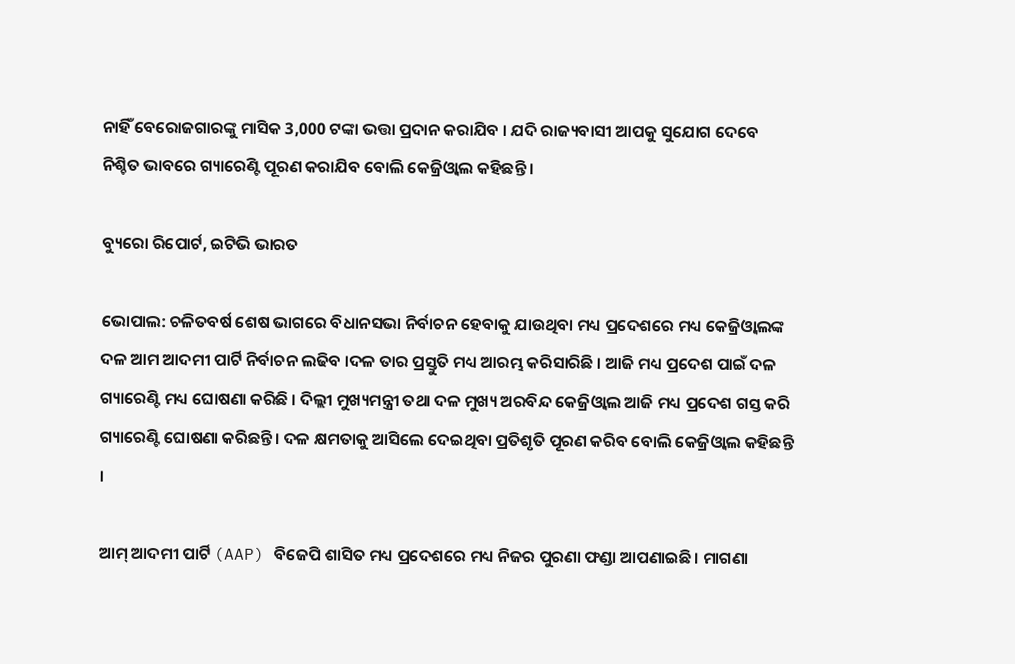ନାହିଁ ବେରୋଜଗାରଙ୍କୁ ମାସିକ 3,000 ଟଙ୍କା ଭତ୍ତା ପ୍ରଦାନ କରାଯିବ । ଯଦି ରାଜ୍ୟବାସୀ ଆପକୁ ସୁଯୋଗ ଦେବେ ନିଶ୍ଚିତ ଭାବରେ ଗ୍ୟାରେଣ୍ଟି ପୂରଣ କରାଯିବ ବୋଲି କେଜ୍ରିଓ୍ବାଲ କହିଛନ୍ତି ।

ବ୍ୟୁରୋ ରିପୋର୍ଟ, ଇଟିଭି ଭାରତ

ଭୋପାଲ: ଚଳିତବର୍ଷ ଶେଷ ଭାଗରେ ବିଧାନସଭା ନିର୍ବାଚନ ହେବାକୁ ଯାଉଥିବା ମଧ୍ୟ ପ୍ରଦେଶରେ ମଧ୍ୟ କେଜ୍ରିଓ୍ବାଲଙ୍କ ଦଳ ଆମ ଆଦମୀ ପାର୍ଟି ନିର୍ବାଚନ ଲଢିବ ।ଦଳ ତାର ପ୍ରସ୍ତୁତି ମଧ୍ୟ ଆରମ୍ଭ କରିସାରିଛି । ଆଜି ମଧ୍ୟ ପ୍ରଦେଶ ପାଇଁ ଦଳ ଗ୍ୟାରେଣ୍ଟି ମଧ୍ୟ ଘୋଷଣା କରିଛି । ଦିଲ୍ଲୀ ମୁଖ୍ୟମନ୍ତ୍ରୀ ତଥା ଦଳ ମୁଖ୍ୟ ଅରବିନ୍ଦ କେଜ୍ରିଓ୍ବାଲ ଆଜି ମଧ୍ୟ ପ୍ରଦେଶ ଗସ୍ତ କରି ଗ୍ୟାରେଣ୍ଟି ଘୋଷଣା କରିଛନ୍ତି । ଦଳ କ୍ଷମତାକୁ ଆସିଲେ ଦେଇଥିବା ପ୍ରତିଶୃତି ପୂରଣ କରିବ ବୋଲି କେଜ୍ରିଓ୍ବାଲ କହିଛନ୍ତି ।

ଆମ୍ ଆଦମୀ ପାର୍ଟି (AAP) ବିଜେପି ଶାସିତ ମଧ୍ୟ ପ୍ରଦେଶରେ ମଧ୍ୟ ନିଜର ପୁରଣା ଫଣ୍ଡା ଆପଣାଇଛି । ମାଗଣା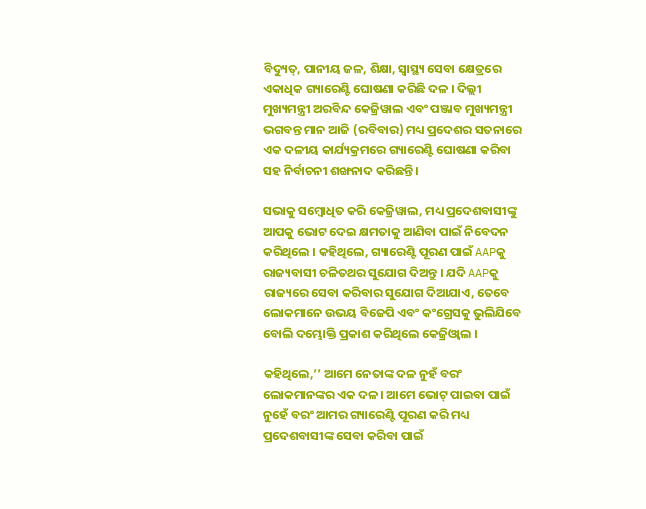ବିଦ୍ୟୁତ୍, ପାନୀୟ ଜଳ, ଶିକ୍ଷା, ସ୍ୱାସ୍ଥ୍ୟ ସେବା କ୍ଷେତ୍ରରେ ଏକାଧିକ ଗ୍ୟାରେଣ୍ଟି ଘୋଷଣା କରିଛି ଦଳ । ଦିଲ୍ଲୀ ମୁଖ୍ୟମନ୍ତ୍ରୀ ଅରବିନ୍ଦ କେଜ୍ରିୱାଲ ଏବଂ ପଞ୍ଜାବ ମୁଖ୍ୟମନ୍ତ୍ରୀ ଭଗବନ୍ତ ମାନ ଆଜି (ରବିବାର) ମଧ୍ୟ ପ୍ରଦେଶର ସତନାରେ ଏକ ଦଳୀୟ କାର୍ଯ୍ୟକ୍ରମରେ ଗ୍ୟାରେଣ୍ଟି ଘୋଷଣା କରିବା ସହ ନିର୍ବାଚନୀ ଶଙ୍ଖନାଦ କରିଛନ୍ତି ।

ସଭାକୁ ସମ୍ବୋଧିତ କରି କେଜ୍ରିୱାଲ, ମଧ୍ୟ ପ୍ରଦେଶବାସୀଙ୍କୁ ଆପକୁ ଭୋଟ ଦେଇ କ୍ଷମତାକୁ ଆଣିବା ପାଇଁ ନିବେଦନ କରିଥିଲେ । କହିଥିଲେ, ଗ୍ୟାରେଣ୍ଟି ପୂରଣ ପାଇଁ AAPକୁ ରାଜ୍ୟବାସୀ ଚଳିତଥର ସୁଯୋଗ ଦିଅନ୍ତୁ । ଯଦି AAPକୁ ରାଜ୍ୟରେ ସେବା କରିବାର ସୁଯୋଗ ଦିଆଯାଏ, ତେବେ ଲୋକମାନେ ଉଭୟ ବିଜେପି ଏବଂ କଂଗ୍ରେସକୁ ଭୁଲିଯିବେ ବୋଲି ଦମ୍ଭୋକ୍ତି ପ୍ରକାଶ କରିଥିଲେ କେଜ୍ରିଓ୍ବାଲ ।

କହିଥିଲେ,’’ ଆମେ ନେତାଙ୍କ ଦଳ ନୁହଁ ବରଂ ଲୋକମାନଙ୍କର ଏକ ଦଳ। ଆମେ ଭୋଟ୍ ପାଇବା ପାଇଁ ନୁହେଁ ବରଂ ଆମର ଗ୍ୟାରେଣ୍ଟି ପୂରଣ କରି ମଧ୍ୟ ପ୍ରଦେଶବାସୀଙ୍କ ସେବା କରିବା ପାଇଁ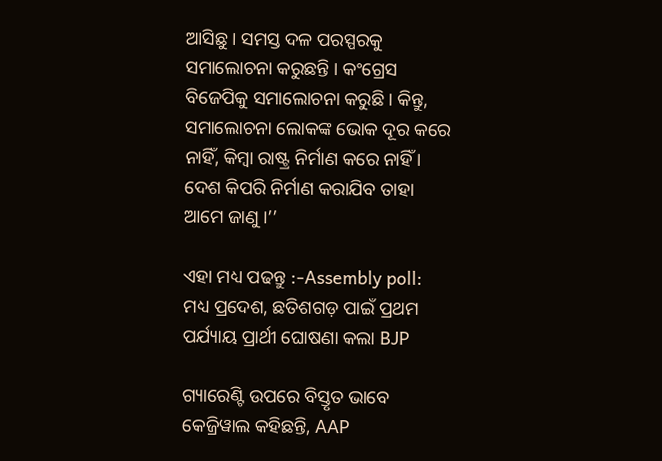ଆସିଛୁ । ସମସ୍ତ ଦଳ ପରସ୍ପରକୁ ସମାଲୋଚନା କରୁଛନ୍ତି । କଂଗ୍ରେସ ବିଜେପିକୁ ସମାଲୋଚନା କରୁଛି । କିନ୍ତୁ, ସମାଲୋଚନା ଲୋକଙ୍କ ଭୋକ ଦୂର କରେ ନାହିଁ, କିମ୍ବା ରାଷ୍ଟ୍ର ନିର୍ମାଣ କରେ ନାହିଁ । ଦେଶ କିପରି ନିର୍ମାଣ କରାଯିବ ତାହା ଆମେ ଜାଣୁ ।’’

ଏହା ମଧ୍ୟ ପଢନ୍ତୁ :-Assembly poll: ମଧ୍ୟ ପ୍ରଦେଶ, ଛତିଶଗଡ଼ ପାଇଁ ପ୍ରଥମ ପର୍ଯ୍ୟାୟ ପ୍ରାର୍ଥୀ ଘୋଷଣା କଲା BJP

ଗ୍ୟାରେଣ୍ଟି ଉପରେ ବିସ୍ତୃତ ଭାବେ କେଜ୍ରିୱାଲ କହିଛନ୍ତି, AAP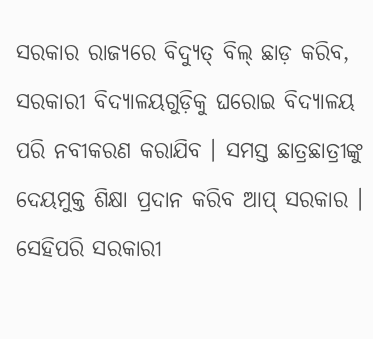ସରକାର ରାଜ୍ୟରେ ବିଦ୍ୟୁତ୍ ବିଲ୍ ଛାଡ଼ କରିବ, ସରକାରୀ ବିଦ୍ୟାଳୟଗୁଡ଼ିକୁ ଘରୋଇ ବିଦ୍ୟାଳୟ ପରି ନବୀକରଣ କରାଯିବ । ସମସ୍ତ ଛାତ୍ରଛାତ୍ରୀଙ୍କୁ ଦେୟମୁକ୍ତ ଶିକ୍ଷା ପ୍ରଦାନ କରିବ ଆପ୍‌ ସରକାର । ସେହିପରି ସରକାରୀ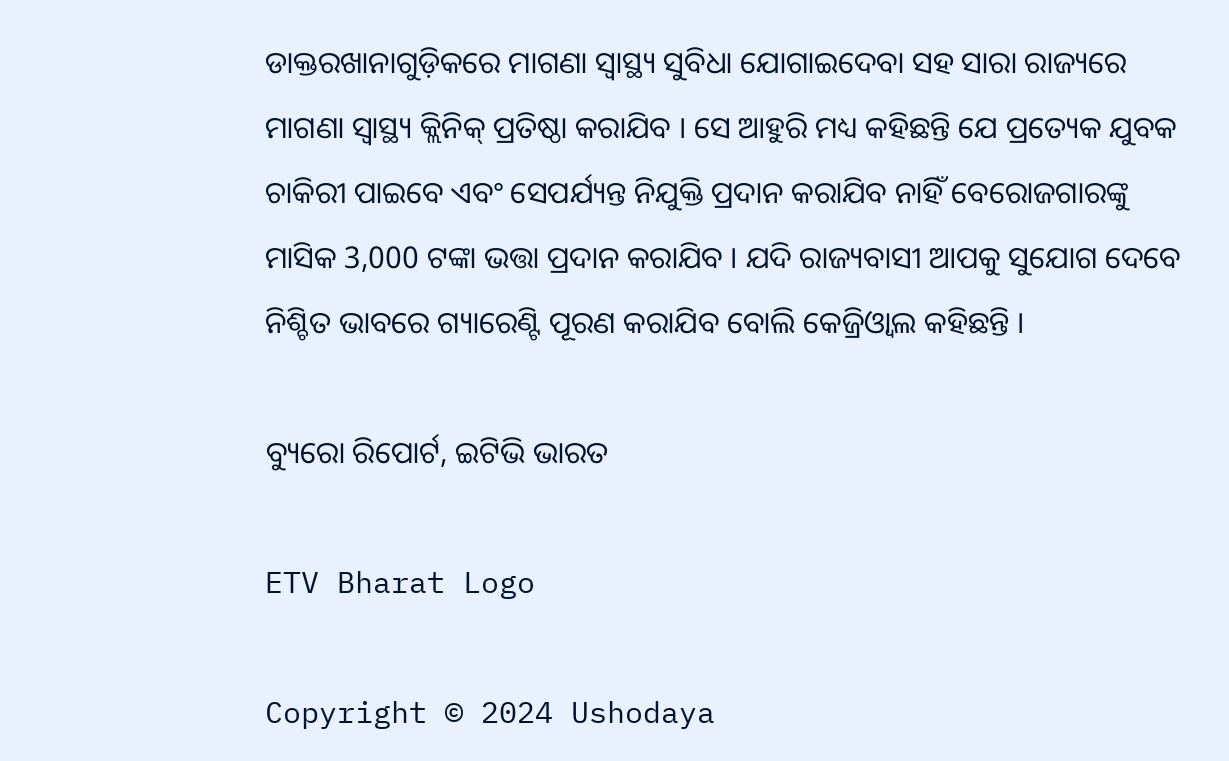ଡାକ୍ତରଖାନାଗୁଡ଼ିକରେ ମାଗଣା ସ୍ୱାସ୍ଥ୍ୟ ସୁବିଧା ଯୋଗାଇଦେବା ସହ ସାରା ରାଜ୍ୟରେ ମାଗଣା ସ୍ୱାସ୍ଥ୍ୟ କ୍ଲିନିକ୍ ପ୍ରତିଷ୍ଠା କରାଯିବ । ସେ ଆହୁରି ମଧ୍ୟ କହିଛନ୍ତି ଯେ ପ୍ରତ୍ୟେକ ଯୁବକ ଚାକିରୀ ପାଇବେ ଏବଂ ସେପର୍ଯ୍ୟନ୍ତ ନିଯୁକ୍ତି ପ୍ରଦାନ କରାଯିବ ନାହିଁ ବେରୋଜଗାରଙ୍କୁ ମାସିକ 3,000 ଟଙ୍କା ଭତ୍ତା ପ୍ରଦାନ କରାଯିବ । ଯଦି ରାଜ୍ୟବାସୀ ଆପକୁ ସୁଯୋଗ ଦେବେ ନିଶ୍ଚିତ ଭାବରେ ଗ୍ୟାରେଣ୍ଟି ପୂରଣ କରାଯିବ ବୋଲି କେଜ୍ରିଓ୍ବାଲ କହିଛନ୍ତି ।

ବ୍ୟୁରୋ ରିପୋର୍ଟ, ଇଟିଭି ଭାରତ

ETV Bharat Logo

Copyright © 2024 Ushodaya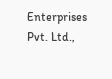Enterprises Pvt. Ltd.,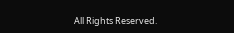All Rights Reserved.